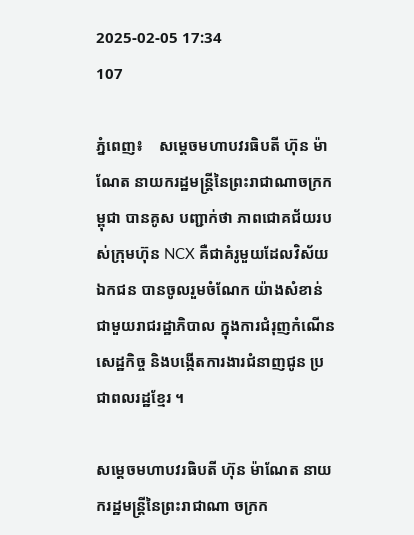2025-02-05 17:34
107

ភ្នំពេញ៖    សម្តេចមហាបវរធិបតី ហ៊ុន ម៉ាណែត នាយករដ្ឋមន្ត្រីនៃព្រះរាជាណាចក្រកម្ពុជា បានគូស បញ្ជាក់ថា ភាពជោគជ័យរបស់ក្រុមហ៊ុន NCX គឺជាគំរូមួយដែលវិស័យឯកជន បានចូលរួមចំណែក យ៉ាងសំខាន់ ជាមួយរាជរដ្ឋាភិបាល ក្នុងការជំរុញកំណើនសេដ្ឋកិច្ច និងបង្កើតការងារជំនាញជូន ប្រជាពលរដ្ឋខ្មែរ ។

សម្តេចមហាបវរធិបតី ហ៊ុន ម៉ាណែត នាយករដ្ឋមន្រ្តីនៃព្រះរាជាណា ចក្រក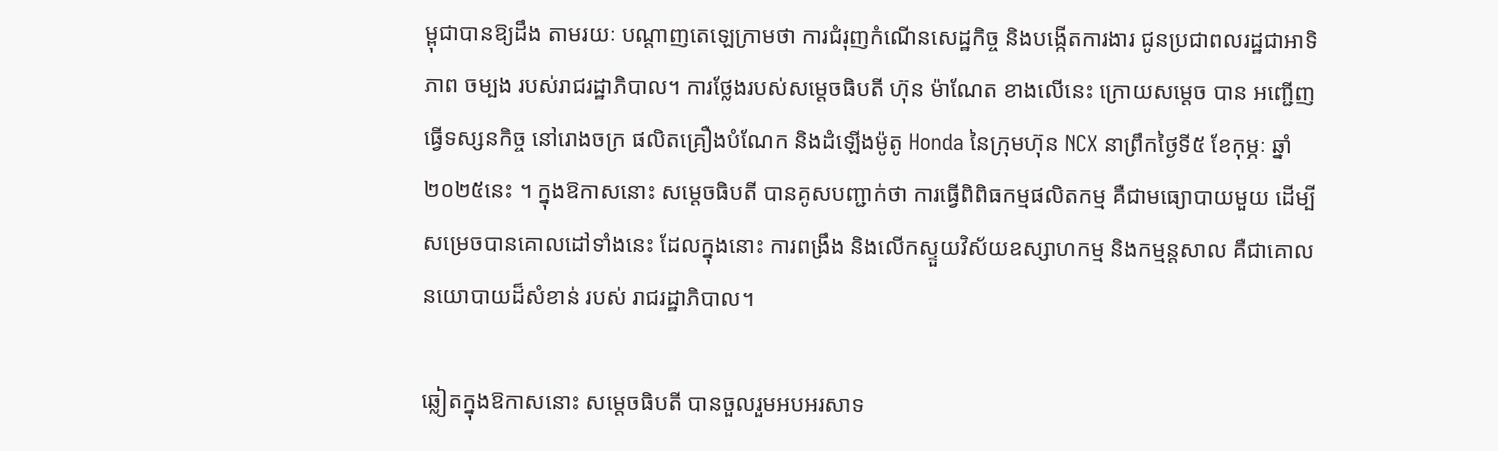ម្ពុជាបានឱ្យដឹង តាមរយៈ បណ្តាញតេឡេក្រាមថា ការជំរុញកំណើនសេដ្ឋកិច្ច និងបង្កើតការងារ ជូនប្រជាពលរដ្ឋជាអាទិភាព ចម្បង របស់រាជរដ្ឋាភិបាល។ ការថ្លែងរបស់សម្តេចធិបតី ហ៊ុន ម៉ាណែត ខាងលើនេះ ក្រោយសម្តេច បាន អញ្ជើញធ្វើទស្សនកិច្ច នៅរោងចក្រ ផលិតគ្រឿងបំណែក និងដំឡើងម៉ូតូ Honda នៃក្រុមហ៊ុន NCX នាព្រឹកថ្ងៃទី៥ ខែកុម្ភៈ ឆ្នាំ២០២៥នេះ ។ ក្នុងឱកាសនោះ សម្តេចធិបតី បានគូសបញ្ជាក់ថា ការធ្វើពិពិធកម្មផលិតកម្ម គឺជាមធ្យោបាយមួយ ដើម្បីសម្រេចបានគោលដៅទាំងនេះ ដែលក្នុងនោះ ការពង្រឹង និងលើកស្ទួយវិស័យឧស្សាហកម្ម និងកម្មន្តសាល គឺជាគោលនយោបាយដ៏សំខាន់ របស់ រាជរដ្ឋាភិបាល។

ឆ្លៀតក្នុងឱកាសនោះ សម្តេចធិបតី បានចួលរួមអបអរសាទ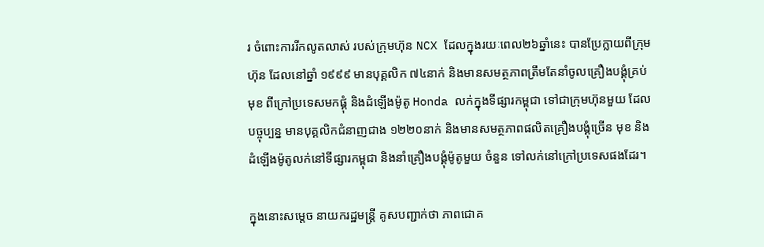រ ចំពោះការរីកលូតលាស់ របស់ក្រុមហ៊ុន NCX ដែលក្នុងរយៈពេល២៦ឆ្នាំនេះ បានប្រែក្លាយពីក្រុមហ៊ុន ដែលនៅឆ្នាំ ១៩៩៩ មានបុគ្គលិក ៧៤នាក់ និងមានសមត្ថភាពត្រឹមតែនាំចូលគ្រឿងបង្គុំគ្រប់មុខ ពីក្រៅប្រទេសមកផ្គុំ និងដំឡើងម៉ូតូ Honda លក់ក្នុងទីផ្សារកម្ពុជា ទៅជាក្រុមហ៊ុនមួយ ដែលបច្ចុប្បន្ន មានបុគ្គលិកជំនាញជាង ១២២០នាក់ និងមានសមត្ថភាពផលិតគ្រឿងបង្គុំច្រើន មុខ និងដំឡើងម៉ូតូលក់នៅទីផ្សារកម្ពុជា និងនាំគ្រឿងបង្គុំម៉ូតូមួយ ចំនួន ទៅលក់នៅក្រៅប្រទេសផងដែរ។

ក្នុងនោះសម្តេច នាយករដ្ឋមន្ត្រី គូសបញ្ជាក់ថា ភាពជោគ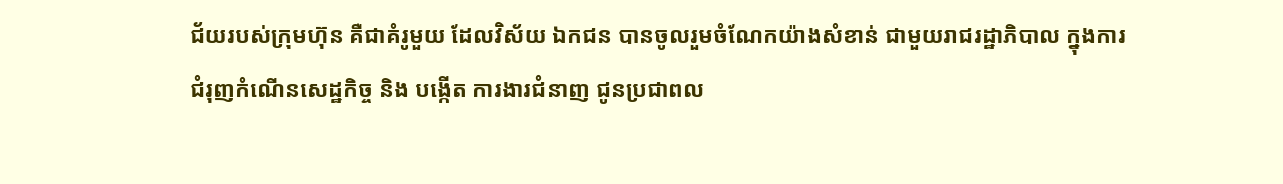ជ័យរបស់ក្រុមហ៊ុន គឺជាគំរូមួយ ដែលវិស័យ ឯកជន បានចូលរួមចំណែកយ៉ាងសំខាន់ ជាមួយរាជរដ្ឋាភិបាល ក្នុងការជំរុញកំណើនសេដ្ឋកិច្ច និង បង្កើត ការងារជំនាញ ជូនប្រជាពល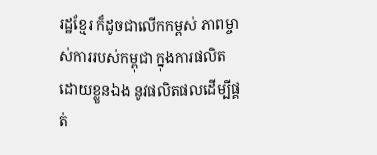រដ្ឋខ្មែរ ក៏ដូចជាលើកកម្ពស់ ភាពម្ចាស់ការរបស់កម្ពុជា ក្នុងការផលិត ដោយខ្លួនឯង នូវផលិតផលដើម្បីផ្គត់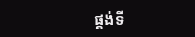ផ្គង់ទី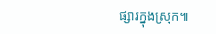ផ្សារក្នុងស្រុក៕